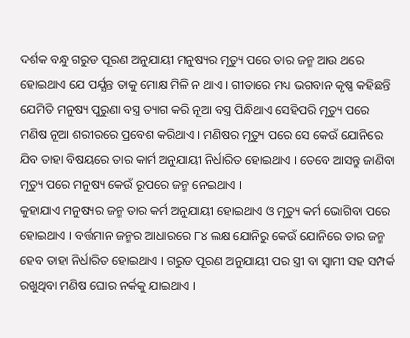ଦର୍ଶକ ବନ୍ଧୁ ଗରୁଡ ପୂରଣ ଅନୁଯାୟୀ ମନୁଷ୍ୟର ମୃତ୍ୟୁ ପରେ ତାର ଜନ୍ମ ଆଉ ଥରେ ହୋଇଥାଏ ଯେ ପର୍ଯ୍ଯନ୍ତ ତାକୁ ମୋକ୍ଷ ମିଳି ନ ଥାଏ । ଗୀତାରେ ମଧ୍ୟ ଭଗବାନ କୃଷ୍ଣ କହିଛନ୍ତି ଯେମିତି ମନୁଷ୍ୟ ପୁରୁଣା ବସ୍ତ୍ର ତ୍ୟାଗ କରି ନୂଆ ବସ୍ତ୍ର ପିନ୍ଧିଥାଏ ସେହିପରି ମୃତ୍ୟୁ ପରେ ମଣିଷ ନୂଆ ଶରୀରରେ ପ୍ରବେଶ କରିଥାଏ । ମଣିଷର ମୃତ୍ୟୁ ପରେ ସେ କେଉଁ ଯୋନିରେ ଯିବ ତାହା ବିଷୟରେ ତାର କାର୍ମ ଅନୁଯାୟୀ ନିର୍ଧାରିତ ହୋଇଥାଏ । ତେବେ ଆସନ୍ତୁ ଜାଣିବା ମୃତ୍ୟୁ ପରେ ମନୁଷ୍ୟ କେଉଁ ରୂପରେ ଜନ୍ମ ନେଇଥାଏ ।
କୁହାଯାଏ ମନୁଷ୍ୟର ଜନ୍ମ ତାର କର୍ମ ଅନୁଯାୟୀ ହୋଇଥାଏ ଓ ମୃତ୍ୟୁ କର୍ମ ଭୋଗିବା ପରେ ହୋଇଥାଏ । ବର୍ତ୍ତମାନ ଜନ୍ମର ଆଧାରରେ ୮୪ ଲକ୍ଷ ଯୋନିରୁ କେଉଁ ଯୋନିରେ ତାର ଜନ୍ମ ହେବ ତାହା ନିର୍ଧାରିତ ହୋଇଥାଏ । ଗରୁଡ ପୂରଣ ଅନୁଯାୟୀ ପର ସ୍ତ୍ରୀ ବା ସ୍ଵାମୀ ସହ ସମ୍ପର୍କ ରଖୁଥିବା ମଣିଷ ଘୋର ନର୍କକୁ ଯାଇଥାଏ ।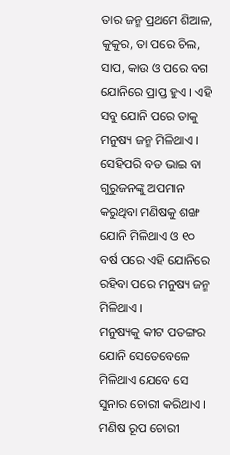ତାର ଜନ୍ମ ପ୍ରଥମେ ଶିଆଳ, କୁକୁର, ତା ପରେ ଚିଲ, ସାପ, କାଉ ଓ ପରେ ବଗ ଯୋନିରେ ପ୍ରାପ୍ତ ହୁଏ । ଏହି ସବୁ ଯୋନି ପରେ ତାକୁ ମନୁଷ୍ୟ ଜନ୍ମ ମିଳିଥାଏ । ସେହିପରି ବଡ ଭାଇ ବା ଗୁରୁଜନଙ୍କୁ ଅପମାନ କରୁଥିବା ମଣିଷକୁ ଶଙ୍ଖ ଯୋନି ମିଳିଥାଏ ଓ ୧୦ ବର୍ଷ ପରେ ଏହି ଯୋନିରେ ରହିବା ପରେ ମନୁଷ୍ୟ ଜନ୍ମ ମିଳିଥାଏ ।
ମନୁଷ୍ୟକୁ କୀଟ ପତଙ୍ଗର ଯୋନି ସେତେବେଳେ ମିଳିଥାଏ ଯେବେ ସେ ସୁନାର ଚୋରୀ କରିଥାଏ । ମଣିଷ ରୂପ ଚୋରୀ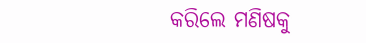କରିଲେ ମଣିଷକୁ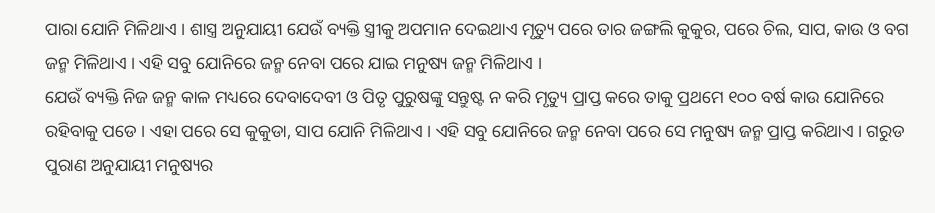ପାରା ଯୋନି ମିଳିଥାଏ । ଶାସ୍ତ୍ର ଅନୁଯାୟୀ ଯେଉଁ ବ୍ୟକ୍ତି ସ୍ତ୍ରୀକୁ ଅପମାନ ଦେଇଥାଏ ମୃତ୍ୟୁ ପରେ ତାର ଜଙ୍ଗଲି କୁକୁର, ପରେ ଚିଲ, ସାପ, କାଉ ଓ ବଗ ଜନ୍ମ ମିଳିଥାଏ । ଏହି ସବୁ ଯୋନିରେ ଜନ୍ମ ନେବା ପରେ ଯାଇ ମନୁଷ୍ୟ ଜନ୍ମ ମିଳିଥାଏ ।
ଯେଉଁ ବ୍ୟକ୍ତି ନିଜ ଜନ୍ମ କାଳ ମଧ୍ୟରେ ଦେବାଦେବୀ ଓ ପିତୃ ପୁରୁଷଙ୍କୁ ସନ୍ତୁଷ୍ଟ ନ କରି ମୃତ୍ୟୁ ପ୍ରାପ୍ତ କରେ ତାକୁ ପ୍ରଥମେ ୧୦୦ ବର୍ଷ କାଉ ଯୋନିରେ ରହିବାକୁ ପଡେ । ଏହା ପରେ ସେ କୁକୁଡା, ସାପ ଯୋନି ମିଳିଥାଏ । ଏହି ସବୁ ଯୋନିରେ ଜନ୍ମ ନେବା ପରେ ସେ ମନୁଷ୍ୟ ଜନ୍ମ ପ୍ରାପ୍ତ କରିଥାଏ । ଗରୁଡ ପୁରାଣ ଅନୁଯାୟୀ ମନୁଷ୍ୟର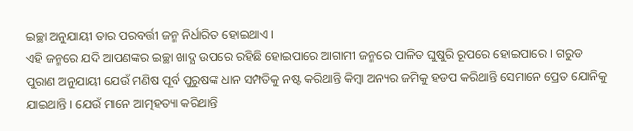ଇଚ୍ଛା ଅନୁଯାୟୀ ତାର ପରବର୍ତ୍ତୀ ଜନ୍ମ ନିର୍ଧାରିତ ହୋଇଥାଏ ।
ଏହି ଜନ୍ମରେ ଯଦି ଆପଣଙ୍କର ଇଚ୍ଛା ଖାଦ୍ଯ ଉପରେ ରହିଛି ହୋଇପାରେ ଆଗାମୀ ଜନ୍ମରେ ପାଳିତ ଘୁଷୁରି ରୂପରେ ହୋଇପାରେ । ଗରୁଡ ପୁରାଣ ଅନୁଯାୟୀ ଯେଉଁ ମଣିଷ ପୂର୍ବ ପୁରୁଷଙ୍କ ଧାନ ସମ୍ପତିକୁ ନଷ୍ଟ କରିଥାନ୍ତି କିମ୍ବା ଅନ୍ୟର ଜମିକୁ ହଡପ କରିଥାନ୍ତି ସେମାନେ ପ୍ରେତ ଯୋନିକୁ ଯାଇଥାନ୍ତି । ଯେଉଁ ମାନେ ଆତ୍ମହତ୍ୟା କରିଥାନ୍ତି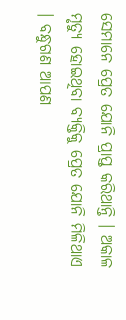ସେମାନେ ପ୍ରେତ ଯୋନି ପ୍ରାପ୍ତ କରିଥାନ୍ତି । ଅକାଳ ମୃତ୍ୟୁ ହୋଇଥିବା ବ୍ୟକ୍ତିକୁ ପ୍ରେତ ଯୋନି ମିଳିଥାଏ । ବନ୍ଧୁଗଣ ଆପଣ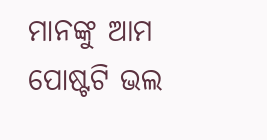ମାନଙ୍କୁ ଆମ ପୋଷ୍ଟଟି ଭଲ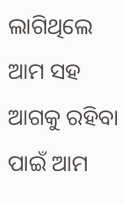ଲାଗିଥିଲେ ଆମ ସହ ଆଗକୁ ରହିବା ପାଇଁ ଆମ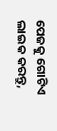ପେଜକୁ ଗୋଟିଏ ଲାଇକ କରନ୍ତୁ,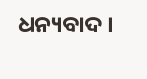ଧନ୍ୟବାଦ ।